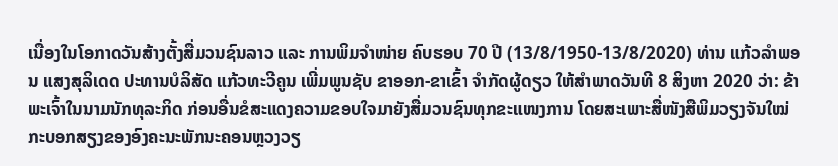ເນື່ອງໃນໂອກາດວັນສ້າງຕັ້ງສື່ມວນຊົນລາວ ແລະ ການພິມຈຳໜ່າຍ ຄົບຮອບ 70 ປີ (13/8/1950-13/8/2020) ທ່ານ ແກ້ວລຳພອນ ແສງສຸລິເດດ ປະທານບໍລິສັດ ແກ້ວທະວີຄູນ ເພີ່ມພູນຊັບ ຂາອອກ-ຂາເຂົ້າ ຈຳກັດຜູ້ດຽວ ໃຫ້ສຳພາດວັນທີ 8 ສິງຫາ 2020 ວ່າ: ຂ້າພະເຈົ້າໃນນາມນັກທຸລະກິດ ກ່ອນອື່ນຂໍສະແດງຄວາມຂອບໃຈມາຍັງສື່ມວນຊົນທຸກຂະແໜງການ ໂດຍສະເພາະສື່ໜັງສືພິມວຽງຈັນໃໝ່ ກະບອກສຽງຂອງອົງຄະນະພັກນະຄອນຫຼວງວຽ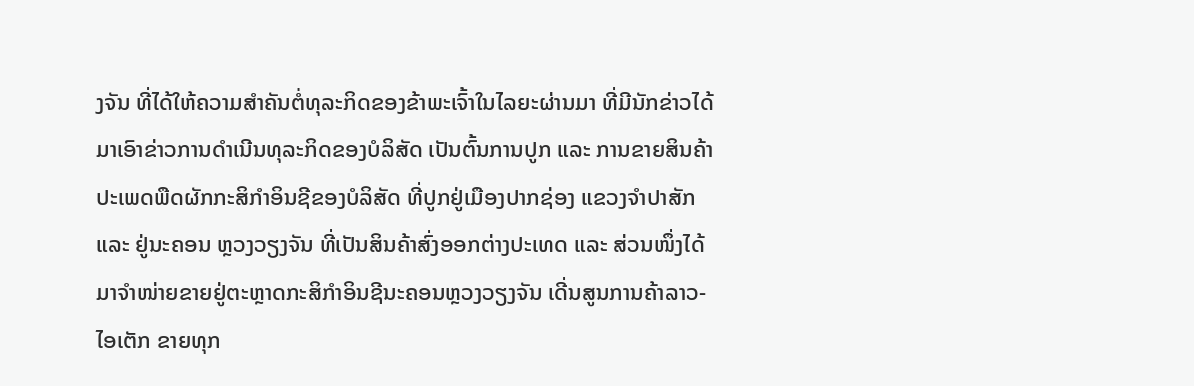ງຈັນ ທີ່ໄດ້ໃຫ້ຄວາມສຳຄັນຕໍ່ທຸລະກິດຂອງຂ້າພະເຈົ້າໃນໄລຍະຜ່ານມາ ທີ່ມີນັກຂ່າວໄດ້ມາເອົາຂ່າວການດຳເນີນທຸລະກິດຂອງບໍລິສັດ ເປັນຕົ້ນການປູກ ແລະ ການຂາຍສິນຄ້າປະເພດພືດຜັກກະສິກຳອິນຊີຂອງບໍລິສັດ ທີ່ປູກຢູ່ເມືອງປາກຊ່ອງ ແຂວງຈຳປາສັກ ແລະ ຢູ່ນະຄອນ ຫຼວງວຽງຈັນ ທີ່ເປັນສິນຄ້າສົ່ງອອກຕ່າງປະເທດ ແລະ ສ່ວນໜຶ່ງໄດ້ມາຈຳໜ່າຍຂາຍຢູ່ຕະຫຼາດກະສິກຳອິນຊີນະຄອນຫຼວງວຽງຈັນ ເດີ່ນສູນການຄ້າລາວ-ໄອເຕັກ ຂາຍທຸກ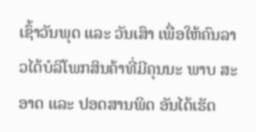ເຊົ້າວັນພຸດ ແລະ ວັນເສົາ ເພື່ອໃຫ້ຄົນລາວໄດ້ບໍລິໂພກສິນຄ້າທີ່ມີຄຸນນະ ພາບ ສະອາດ ແລະ ປອດສານພິດ ອັນໄດ້ເຮັດ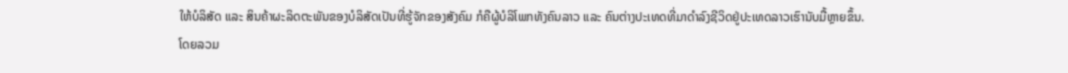ໃຫ້ບໍລິສັດ ແລະ ສິນຄ້າຜະລິດຕະພັນຂອງບໍລິສັດເປັນທີ່ຮູ້ຈັກຂອງສັງຄົມ ກໍຄືຜູ້ບໍລິໂພກທັງຄົນລາວ ແລະ ຄົນຕ່າງປະເທດທີ່ມາດຳລົງຊີວິດຢູ່ປະເທດລາວເຮົານັບມື້ຫຼາຍຂຶ້ນ.
ໂດຍລວມ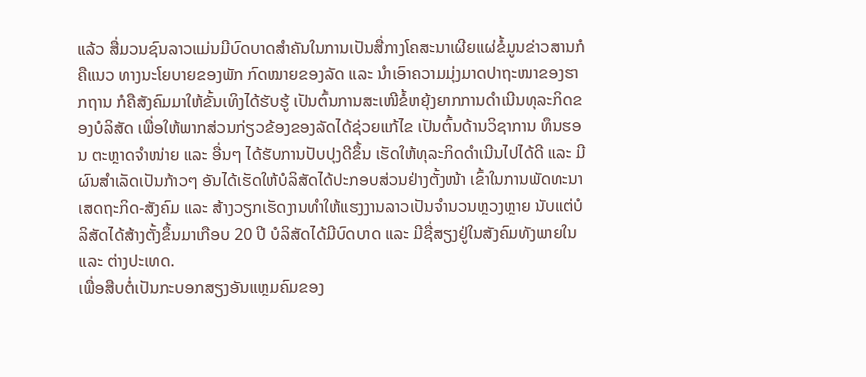ແລ້ວ ສື່ມວນຊົນລາວແມ່ນມີບົດບາດສຳຄັນໃນການເປັນສື່ກາງໂຄສະນາເຜີຍແຜ່ຂໍ້ມູນຂ່າວສານກໍຄືແນວ ທາງນະໂຍບາຍຂອງພັກ ກົດໝາຍຂອງລັດ ແລະ ນຳເອົາຄວາມມຸ່ງມາດປາຖະໜາຂອງຮາກຖານ ກໍຄືສັງຄົມມາໃຫ້ຂັ້ນເທິງໄດ້ຮັບຮູ້ ເປັນຕົ້ນການສະເໜີຂໍ້ຫຍຸ້ງຍາກການດຳເນີນທຸລະກິດຂອງບໍລິສັດ ເພື່ອໃຫ້ພາກສ່ວນກ່ຽວຂ້ອງຂອງລັດໄດ້ຊ່ວຍແກ້ໄຂ ເປັນຕົ້ນດ້ານວິຊາການ ທຶນຮອນ ຕະຫຼາດຈຳໜ່າຍ ແລະ ອື່ນໆ ໄດ້ຮັບການປັບປຸງດີຂຶ້ນ ເຮັດໃຫ້ທຸລະກິດດຳເນີນໄປໄດ້ດີ ແລະ ມີຜົນສຳເລັດເປັນກ້າວໆ ອັນໄດ້ເຮັດໃຫ້ບໍລິສັດໄດ້ປະກອບສ່ວນຢ່າງຕັ້ງໜ້າ ເຂົ້າໃນການພັດທະນາເສດຖະກິດ-ສັງຄົມ ແລະ ສ້າງວຽກເຮັດງານທຳໃຫ້ແຮງງານລາວເປັນຈຳນວນຫຼວງຫຼາຍ ນັບແຕ່ບໍລິສັດໄດ້ສ້າງຕັ້ງຂຶ້ນມາເກືອບ 20 ປີ ບໍລິສັດໄດ້ມີບົດບາດ ແລະ ມີຊື່ສຽງຢູ່ໃນສັງຄົມທັງພາຍໃນ ແລະ ຕ່າງປະເທດ.
ເພື່ອສືບຕໍ່ເປັນກະບອກສຽງອັນແຫຼມຄົມຂອງ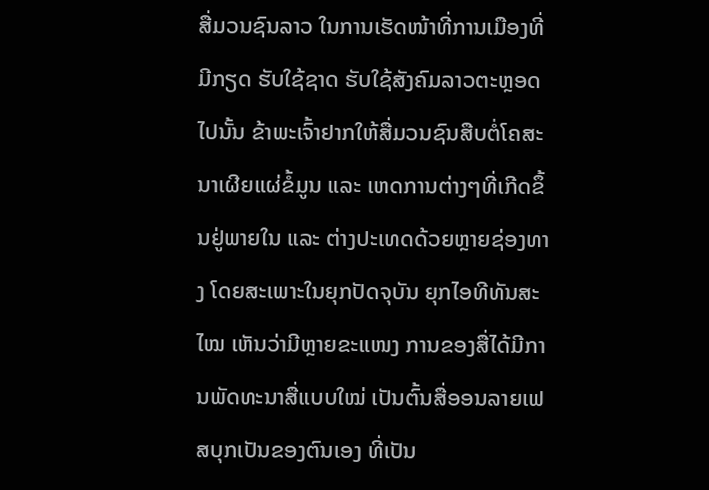ສື່ມວນຊົນລາວ ໃນການເຮັດໜ້າທີ່ການເມືອງທີ່ມີກຽດ ຮັບໃຊ້ຊາດ ຮັບໃຊ້ສັງຄົມລາວຕະຫຼອດໄປນັ້ນ ຂ້າພະເຈົ້າຢາກໃຫ້ສື່ມວນຊົນສືບຕໍ່ໂຄສະນາເຜີຍແຜ່ຂໍ້ມູນ ແລະ ເຫດການຕ່າງໆທີ່ເກີດຂຶ້ນຢູ່ພາຍໃນ ແລະ ຕ່າງປະເທດດ້ວຍຫຼາຍຊ່ອງທາງ ໂດຍສະເພາະໃນຍຸກປັດຈຸບັນ ຍຸກໄອທີທັນສະໄໝ ເຫັນວ່າມີຫຼາຍຂະແໜງ ການຂອງສື່ໄດ້ມີການພັດທະນາສື່ແບບໃໝ່ ເປັນຕົ້ນສື່ອອນລາຍເຟສບຸກເປັນຂອງຕົນເອງ ທີ່ເປັນ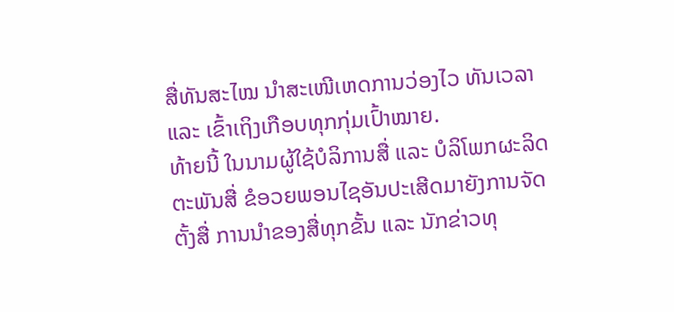ສື່ທັນສະໄໝ ນຳສະເໜີເຫດການວ່ອງໄວ ທັນເວລາ ແລະ ເຂົ້າເຖິງເກືອບທຸກກຸ່ມເປົ້າໝາຍ.
ທ້າຍນີ້ ໃນນາມຜູ້ໃຊ້ບໍລິການສື່ ແລະ ບໍລິໂພກຜະລິດຕະພັນສື່ ຂໍອວຍພອນໄຊອັນປະເສີດມາຍັງການຈັດຕັ້ງສື່ ການນຳຂອງສື່ທຸກຂັ້ນ ແລະ ນັກຂ່າວທຸ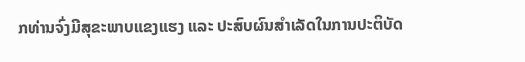ກທ່ານຈົ່ງມີສຸຂະພາບແຂງແຮງ ແລະ ປະສົບຜົນສຳເລັດໃນການປະຕິບັດ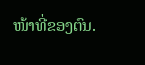ໜ້າທີ່ຂອງຕົນ.